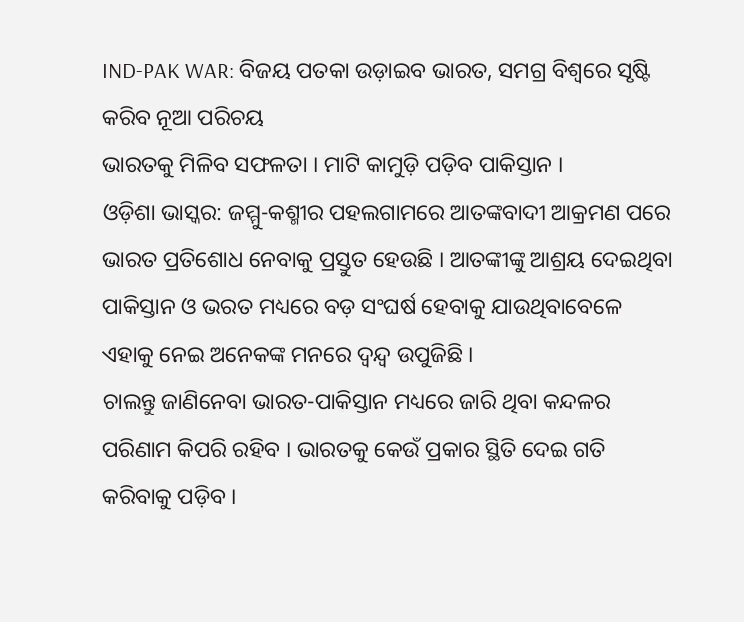IND-PAK WAR: ବିଜୟ ପତକା ଉଡ଼ାଇବ ଭାରତ, ସମଗ୍ର ବିଶ୍ୱରେ ସୃଷ୍ଟି କରିବ ନୂଆ ପରିଚୟ
ଭାରତକୁ ମିଳିବ ସଫଳତା । ମାଟି କାମୁଡ଼ି ପଡ଼ିବ ପାକିସ୍ତାନ ।
ଓଡ଼ିଶା ଭାସ୍କର: ଜମ୍ମୁ-କଶ୍ମୀର ପହଲଗାମରେ ଆତଙ୍କବାଦୀ ଆକ୍ରମଣ ପରେ ଭାରତ ପ୍ରତିଶୋଧ ନେବାକୁ ପ୍ରସ୍ତୁତ ହେଉଛି । ଆତଙ୍କୀଙ୍କୁ ଆଶ୍ରୟ ଦେଇଥିବା ପାକିସ୍ତାନ ଓ ଭରତ ମଧ୍ୟରେ ବଡ଼ ସଂଘର୍ଷ ହେବାକୁ ଯାଉଥିବାବେଳେ ଏହାକୁ ନେଇ ଅନେକଙ୍କ ମନରେ ଦ୍ୱନ୍ଦ୍ୱ ଉପୁଜିଛି ।
ଚାଲନ୍ତୁ ଜାଣିନେବା ଭାରତ-ପାକିସ୍ତାନ ମଧ୍ୟରେ ଜାରି ଥିବା କନ୍ଦଳର ପରିଣାମ କିପରି ରହିବ । ଭାରତକୁ କେଉଁ ପ୍ରକାର ସ୍ଥିତି ଦେଇ ଗତି କରିବାକୁ ପଡ଼ିବ ।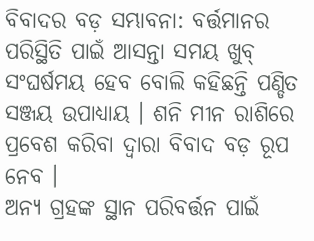ବିବାଦର ବଡ଼ ସମ୍ଭାବନା: ବର୍ତ୍ତମାନର ପରିସ୍ଥିତି ପାଇଁ ଆସନ୍ତା ସମୟ ଖୁବ୍ ସଂଘର୍ଷମୟ ହେବ ବୋଲି କହିଛନ୍ତି ପଣ୍ଡିତ ସଞ୍ଜୟ ଉପାଧ୍ୟାୟ । ଶନି ମୀନ ରାଶିରେ ପ୍ରବେଶ କରିବା ଦ୍ୱାରା ବିବାଦ ବଡ଼ ରୂପ ନେବ ।
ଅନ୍ୟ ଗ୍ରହଙ୍କ ସ୍ଥାନ ପରିବର୍ତ୍ତନ ପାଇଁ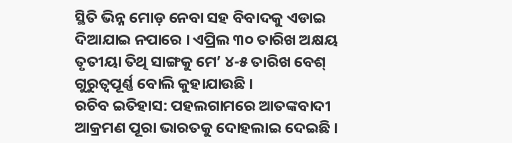ସ୍ଥିତି ଭିନ୍ନ ମୋଡ଼ ନେବା ସହ ବିବାଦକୁ ଏଡାଇ ଦିଆଯାଇ ନପାରେ । ଏପ୍ରିଲ ୩୦ ତାରିଖ ଅକ୍ଷୟ ତୃତୀୟା ତିଥି ସାଙ୍ଗକୁ ମେ’ ୪-୫ ତାରିଖ ବେଶ୍ ଗୁରୁତ୍ୱପୂର୍ଣ୍ଣ ବୋଲି କୁହାଯାଉଛି ।
ରଚିବ ଇତିହାସ: ପହଲଗାମରେ ଆତଙ୍କବାଦୀ ଆକ୍ରମଣ ପୂରା ଭାରତକୁ ଦୋହଲାଇ ଦେଇଛି ।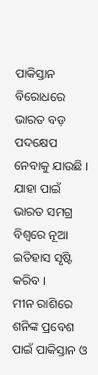ପାକିସ୍ତାନ ବିରୋଧରେ ଭାରତ ବଡ଼ ପଦକ୍ଷେପ ନେବାକୁ ଯାଉଛି । ଯାହା ପାଇଁ ଭାରତ ସମଗ୍ର ବିଶ୍ୱରେ ନୂଆ ଇତିହାସ ସୃଷ୍ଟି କରିବ ।
ମୀନ ରାଶିରେ ଶନିଙ୍କ ପ୍ରବେଶ ପାଇଁ ପାକିସ୍ତାନ ଓ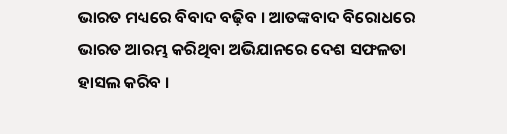ଭାରତ ମଧ୍ୟରେ ବିବାଦ ବଢ଼ିବ । ଆତଙ୍କବାଦ ବିରୋଧରେ ଭାରତ ଆରମ୍ଭ କରିଥିବା ଅଭିଯାନରେ ଦେଶ ସଫଳତା ହାସଲ କରିବ ।